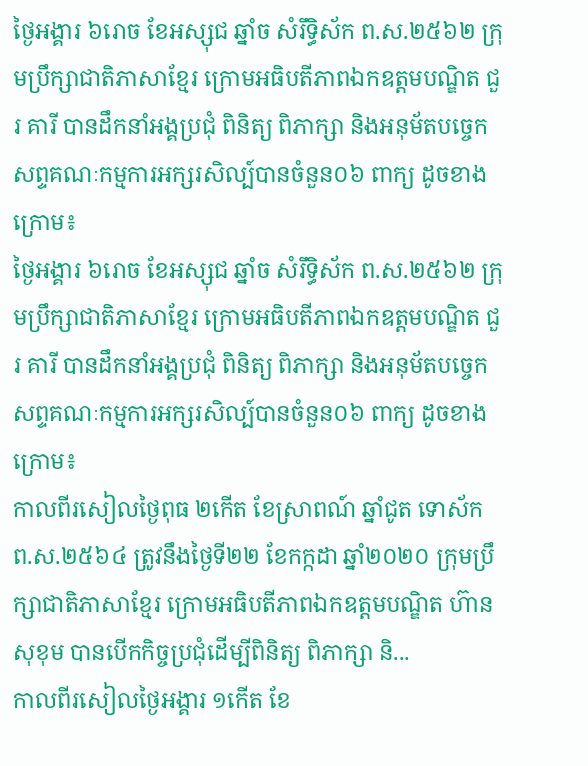ថ្ងៃអង្គារ ៦រោច ខែអស្សុជ ឆ្នាំច សំរឹទ្ធិស័ក ព.ស.២៥៦២ ក្រុមប្រឹក្សាជាតិភាសាខ្មែរ ក្រោមអធិបតីភាពឯកឧត្តមបណ្ឌិត ជួរ គារី បានដឹកនាំអង្គប្រជុំ ពិនិត្យ ពិភាក្សា និងអនុម័តបច្ចេកសព្ទគណៈកម្មការអក្សរសិល្ប៍បានចំនួន០៦ ពាក្យ ដូចខាងក្រោម៖
ថ្ងៃអង្គារ ៦រោច ខែអស្សុជ ឆ្នាំច សំរឹទ្ធិស័ក ព.ស.២៥៦២ ក្រុមប្រឹក្សាជាតិភាសាខ្មែរ ក្រោមអធិបតីភាពឯកឧត្តមបណ្ឌិត ជួរ គារី បានដឹកនាំអង្គប្រជុំ ពិនិត្យ ពិភាក្សា និងអនុម័តបច្ចេកសព្ទគណៈកម្មការអក្សរសិល្ប៍បានចំនួន០៦ ពាក្យ ដូចខាងក្រោម៖
កាលពីរសៀលថ្ងៃពុធ ២កើត ខែស្រាពណ៍ ឆ្នាំជូត ទោស័ក ព.ស.២៥៦៤ ត្រូវនឹងថ្ងៃទី២២ ខែកក្កដា ឆ្នាំ២០២០ ក្រុមប្រឹក្សាជាតិភាសាខ្មែរ ក្រោមអធិបតីភាពឯកឧត្តមបណ្ឌិត ហ៊ាន សុខុម បានបើកកិច្ចប្រជុំដើម្បីពិនិត្យ ពិភាក្សា និ...
កាលពីរសៀលថ្ងៃអង្គារ ១កើត ខែ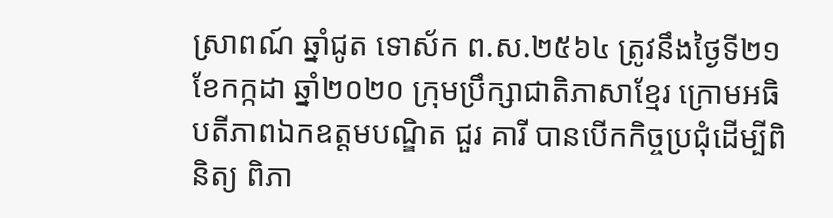ស្រាពណ៍ ឆ្នាំជូត ទោស័ក ព.ស.២៥៦៤ ត្រូវនឹងថ្ងៃទី២១ ខែកក្កដា ឆ្នាំ២០២០ ក្រុមប្រឹក្សាជាតិភាសាខ្មែរ ក្រោមអធិបតីភាពឯកឧត្តមបណ្ឌិត ជួរ គារី បានបើកកិច្ចប្រជុំដើម្បីពិនិត្យ ពិភា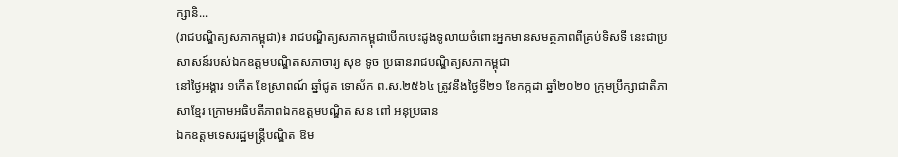ក្សានិ...
(រាជបណ្ឌិត្យសភាកម្ពុជា)៖ រាជបណ្ឌិត្យសភាកម្ពុជាបើកបេះដូងទូលាយចំពោះអ្នកមានសមត្ថភាពពីគ្រប់ទិសទី នេះជាប្រសាសន៍របស់ឯកឧត្ដមបណ្ឌិតសភាចារ្យ សុខ ទូច ប្រធានរាជបណ្ឌិត្យសភាកម្ពុជា
នៅថ្ងៃអង្គារ ១កើត ខែស្រាពណ៍ ឆ្នាំជូត ទោស័ក ព.ស.២៥៦៤ ត្រូវនឹងថ្ងៃទី២១ ខែកក្កដា ឆ្នាំ២០២០ ក្រុមប្រឹក្សាជាតិភាសាខ្មែរ ក្រោមអធិបតីភាពឯកឧត្តមបណ្ឌិត សន ពៅ អនុប្រធាន
ឯកឧត្តមទេសរដ្ឋមន្រ្តីបណ្ឌិត ឱម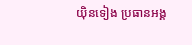យ៉ិនទៀង ប្រធានអង្គ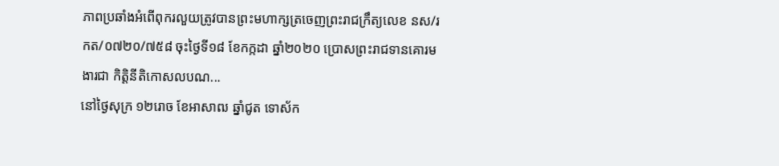ភាពប្រឆាំងអំពើពុករលួយត្រូវបានព្រះមហាក្សត្រចេញព្រះរាជក្រឹត្យលេខ នស/រកត/០៧២០/៧៥៨ ចុះថ្ងៃទី១៨ ខែកក្កដា ឆ្នាំ២០២០ ប្រោសព្រះរាជទានគោរមងារជា កិត្តិនីតិកោសលបណ...
នៅថ្ងៃសុក្រ ១២រោច ខែអាសាឍ ឆ្នាំជូត ទោស័ក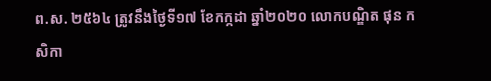ព.ស. ២៥៦៤ ត្រូវនឹងថ្ងៃទី១៧ ខែកក្កដា ឆ្នាំ២០២០ លោកបណ្ឌិត ផុន កសិកា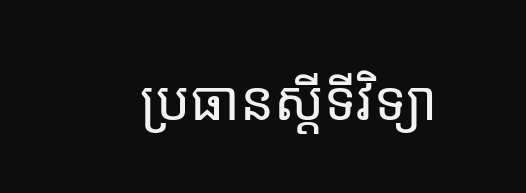ប្រធានស្ដីទីវិទ្យា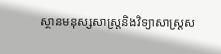ស្ថានមនុស្សសាស្ត្រនិងវិទ្យាសាស្ត្រស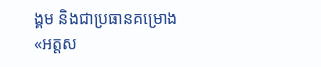ង្គម និងជាប្រធានគម្រោង «អត្តស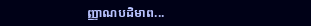ញ្ញាណបដិមាព...